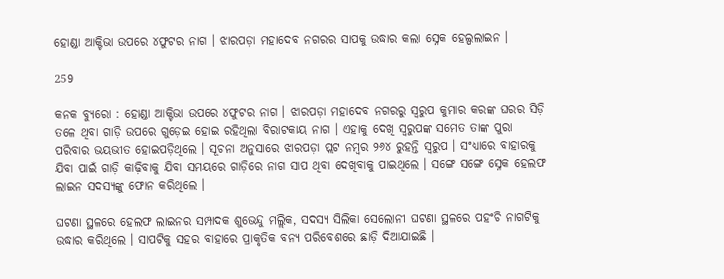ହୋଣ୍ଡା ଆକ୍ଟିଭା ଉପରେ ୪ଫୁଟର ନାଗ । ଝାରପଡ଼ା ମହାଦେବ ନଗରର ସାପକୁ ଉଦ୍ଧାର କଲା ସ୍ନେକ ହେଲ୍ପଲାଇନ ।

259

କନକ ବ୍ୟୁରୋ : ହୋଣ୍ଡା ଆକ୍ଟିଭା ଉପରେ ୪ଫୁଟର ନାଗ । ଝାରପଡ଼ା ମହାଦେବ ନଗରରୁ ସ୍ୱରୁପ କୁମାର କରଙ୍କ ଘରର ସିଡ଼ି ତଳେ ଥିବା ଗାଡ଼ି ଉପରେ ଗୁଡ଼େଇ ହୋଇ ରହିଥିଲା ବିରାଟକାୟ ନାଗ । ଏହାକୁ ଦେଖି ସ୍ୱରୁପଙ୍କ ସମେତ ତାଙ୍କ ପୁରା ପରିବାର ଭୟଭୀତ ହୋଇପଡ଼ିଥିଲେ । ସୂଚନା ଅନୁସାରେ ଝାରପଡ଼ା ପ୍ଲଟ ନମ୍ବର ୨୬୪ ରୁହନ୍ତି ସ୍ୱରୁପ । ସଂଧ୍ୟାରେ ବାହାରକୁ ଯିବା ପାଇଁ ଗାଡ଼ି କାଢ଼ିବାକୁ ଯିବା ସମୟରେ ଗାଡ଼ିରେ ନାଗ ସାପ ଥିବା ଦେଖିବାକୁ ପାଇଥିଲେ । ସଙ୍ଗେ ସଙ୍ଗେ ସ୍ନେକ ହେଲଫ ଲାଇନ ସଦସ୍ୟଙ୍କୁ ଫୋନ କରିଥିଲେ ।

ଘଟଣା ସ୍ଥଳରେ ହେଲଫ ଲାଇନର ସମ୍ପାଦକ ଶୁଭେନ୍ଦୁ ମଲ୍ଲିକ, ସଦସ୍ୟ ସିଲିକା ସେଲୋନୀ ଘଟଣା ସ୍ଥଳରେ ପହଂଚି ନାଗଟିକୁ ଉଦ୍ଧାର କରିଥିଲେ । ସାପଟିକୁ ସହର ବାହାରେ ପ୍ରାକୃତିକ ବନ୍ୟ ପରିବେଶରେ ଛାଡ଼ି ଦିଆଯାଇଛି ।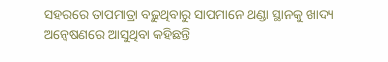ସହରରେ ତାପମାତ୍ରା ବଢ଼ୁଥିବାରୁ ସାପମାନେ ଥଣ୍ଡା ସ୍ଥାନକୁ ଖାଦ୍ୟ ଅନ୍ୱେଷଣରେ ଆସୁଥିବା କହିଛନ୍ତି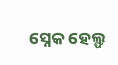ସ୍ନେକ ହେଲ୍ଫ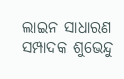ଲାଇନ ସାଧାରଣ ସମ୍ପାଦକ ଶୁଭେନ୍ଦୁ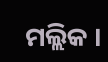ମଲ୍ଲିକ ।